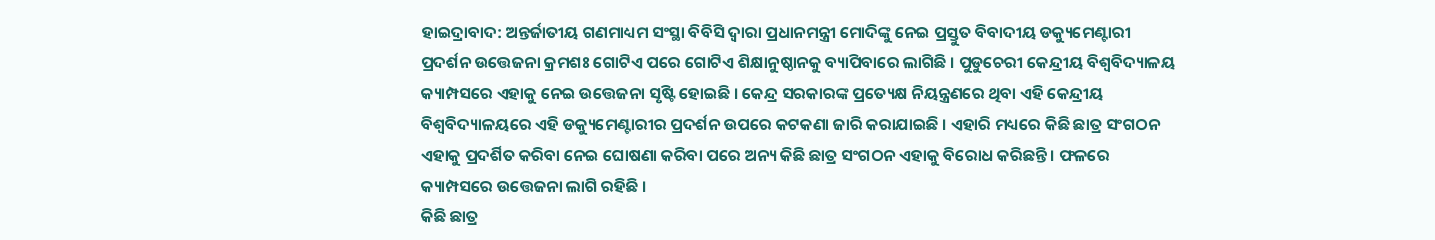ହାଇଦ୍ରାବାଦ: ଅନ୍ତର୍ଜାତୀୟ ଗଣମାଧ୍ୟମ ସଂସ୍ଥା ବିବିସି ଦ୍ବାରା ପ୍ରଧାନମନ୍ତ୍ରୀ ମୋଦିଙ୍କୁ ନେଇ ପ୍ରସ୍ତୁତ ବିବାଦୀୟ ଡକ୍ୟୁମେଣ୍ଟାରୀ ପ୍ରଦର୍ଶନ ଉତ୍ତେଜନା କ୍ରମଶଃ ଗୋଟିଏ ପରେ ଗୋଟିଏ ଶିକ୍ଷାନୁଷ୍ଠାନକୁ ବ୍ୟାପିବାରେ ଲାଗିଛି । ପୁଡୁଚେରୀ କେନ୍ଦ୍ରୀୟ ବିଶ୍ବବିଦ୍ୟାଳୟ କ୍ୟାମ୍ପସରେ ଏହାକୁ ନେଇ ଉତ୍ତେଜନା ସୃଷ୍ଟି ହୋଇଛି । କେନ୍ଦ୍ର ସରକାରଙ୍କ ପ୍ରତ୍ୟେକ୍ଷ ନିୟନ୍ତ୍ରଣରେ ଥିବା ଏହି କେନ୍ଦ୍ରୀୟ ବିଶ୍ବବିଦ୍ୟାଳୟରେ ଏହି ଡକ୍ୟୁମେଣ୍ଟାରୀର ପ୍ରଦର୍ଶନ ଉପରେ କଟକଣା ଜାରି କରାଯାଇଛି । ଏହାରି ମଧ୍ୟରେ କିଛି ଛାତ୍ର ସଂଗଠନ ଏହାକୁ ପ୍ରଦର୍ଶିତ କରିବା ନେଇ ଘୋଷଣା କରିବା ପରେ ଅନ୍ୟ କିଛି ଛାତ୍ର ସଂଗଠନ ଏହାକୁ ବିରୋଧ କରିଛନ୍ତି । ଫଳରେ କ୍ୟାମ୍ପସରେ ଉତ୍ତେଜନା ଲାଗି ରହିଛି ।
କିଛି ଛାତ୍ର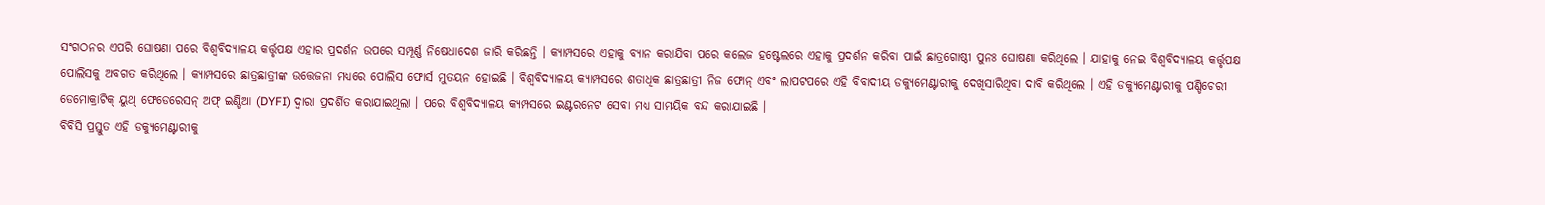ସଂଗଠନର ଏପରି ଘୋଷଣା ପରେ ବିଶ୍ବବିଦ୍ୟାଳୟ କର୍ତ୍ତୃପକ୍ଷ ଏହାର ପ୍ରଦର୍ଶନ ଉପରେ ସମ୍ପୂର୍ଣ୍ଣ ନିଷେଧାଦେଶ ଜାରି କରିଛନ୍ତି । କ୍ୟାମ୍ପସରେ ଏହାକୁ ବ୍ୟାନ କରାଯିବା ପରେ କଲେଜ ହଷ୍ଟେଲରେ ଏହାକୁ ପ୍ରଦର୍ଶନ କରିବା ପାଇଁ ଛାତ୍ରଗୋଷ୍ଠୀ ପୁନଃ ଘୋଷଣା କରିଥିଲେ । ଯାହାକୁ ନେଇ ବିଶ୍ବବିଦ୍ୟାଳୟ କର୍ତ୍ତୃପକ୍ଷ ପୋଲିସକୁ ଅବଗତ କରିଥିଲେ । କ୍ୟାମ୍ପସରେ ଛାତ୍ରଛାତ୍ରୀଙ୍କ ଉତ୍ତେଜନା ମଧ୍ୟରେ ପୋଲିସ ଫୋର୍ସ ମୁତୟନ ହୋଇଛି । ବିଶ୍ୱବିଦ୍ୟାଳୟ କ୍ୟାମ୍ପସରେ ଶତାଧିକ ଛାତ୍ରଛାତ୍ରୀ ନିଜ ଫୋନ୍ ଏବଂ ଲାପଟପରେ ଏହି ବିବାଦୀୟ ଡକ୍ୟୁମେଣ୍ଟାରୀକୁ ଦେଖିସାରିଥିବା ଦାବି କରିଥିଲେ । ଏହି ଡକ୍ୟୁମେଣ୍ଟାରୀକୁ ପଣ୍ଡିଚେରୀ ଡେମୋକ୍ରାଟିକ୍ ୟୁଥ୍ ଫେଡେରେସନ୍ ଅଫ୍ ଇଣ୍ଡିଆ (DYFI) ଦ୍ୱାରା ପ୍ରଦର୍ଶିତ କରାଯାଇଥିଲା । ପରେ ବିଶ୍ବବିଦ୍ୟାଳୟ କ୍ୟମ୍ପସରେ ଇଣ୍ଟରନେଟ ସେବା ମଧ୍ୟ ସାମୟିକ ବନ୍ଦ କରାଯାଇଛି ।
ବିବିସି ପ୍ରସ୍ତୁତ ଏହି ଡକ୍ୟୁମେଣ୍ଟାରୀକୁ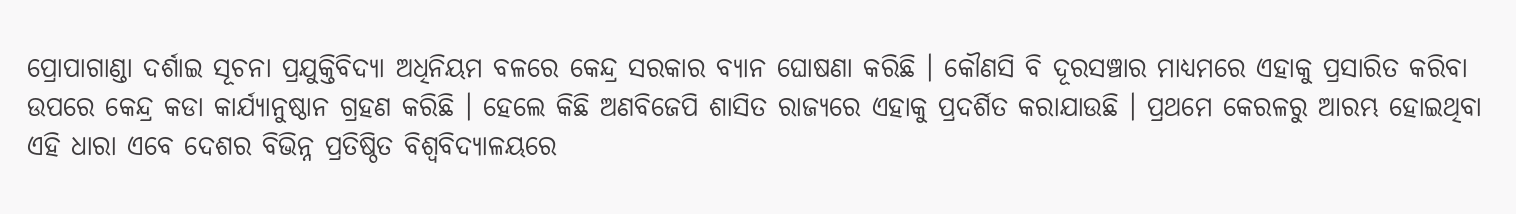ପ୍ରୋପାଗାଣ୍ଡା ଦର୍ଶାଇ ସୂଚନା ପ୍ରଯୁକ୍ତିବିଦ୍ୟା ଅଧିନିୟମ ବଳରେ କେନ୍ଦ୍ର ସରକାର ବ୍ୟାନ ଘୋଷଣା କରିଛି । କୌଣସି ବି ଦୂରସଞ୍ଚାର ମାଧ୍ୟମରେ ଏହାକୁ ପ୍ରସାରିତ କରିବା ଉପରେ କେନ୍ଦ୍ର କଡା କାର୍ଯ୍ୟାନୁଷ୍ଠାନ ଗ୍ରହଣ କରିଛି । ହେଲେ କିଛି ଅଣବିଜେପି ଶାସିତ ରାଜ୍ୟରେ ଏହାକୁ ପ୍ରଦର୍ଶିତ କରାଯାଉଛି । ପ୍ରଥମେ କେରଳରୁ ଆରମ୍ଭ ହୋଇଥିବା ଏହି ଧାରା ଏବେ ଦେଶର ବିଭିନ୍ନ ପ୍ରତିଷ୍ଠିତ ବିଶ୍ବବିଦ୍ୟାଳୟରେ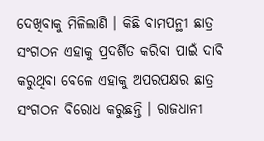ଦେଖିବାକୁ ମିଳିଲାଣି । କିଛି ବାମପନ୍ଥୀ ଛାତ୍ର ସଂଗଠନ ଏହାକୁ ପ୍ରଦର୍ଶିତ କରିବା ପାଇଁ ଦାବି କରୁଥିବା ବେଳେ ଏହାକୁ ଅପରପକ୍ଷର ଛାତ୍ର ସଂଗଠନ ବିରୋଧ କରୁଛନ୍ତି । ରାଜଧାନୀ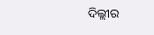ଦିଲ୍ଲୀର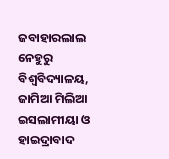ଜବାହାରଲାଲ ନେହୁରୁ ବିଶ୍ବବିଦ୍ୟାଳୟ, ଜାମିଆ ମିଲିଆ ଇସଲାମୀୟା ଓ ହାଇଦ୍ରାବାଦ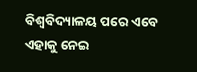ବିଶ୍ବବିଦ୍ୟାଳୟ ପରେ ଏବେ ଏହାକୁ ନେଇ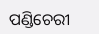ପଣ୍ଡିଚେରୀ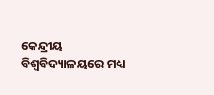କେନ୍ଦ୍ରୀୟ ବିଶ୍ବବିଦ୍ୟାଳୟରେ ମଧ୍ୟ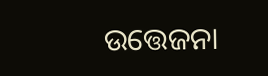ଉତ୍ତେଜନା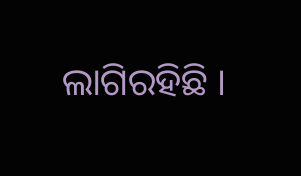ଲାଗିରହିଛି ।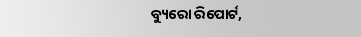ବ୍ୟୁରୋ ରିପୋର୍ଟ,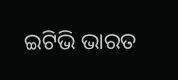ଇଟିଭି ଭାରତ